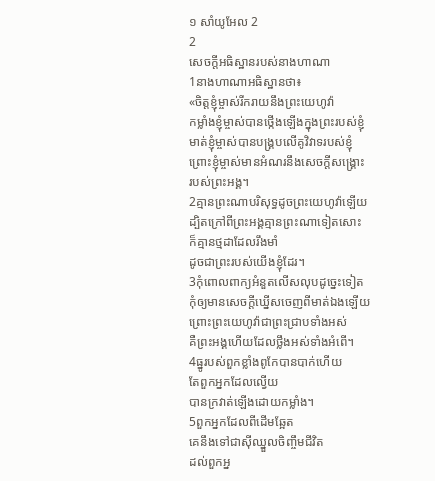១ សាំយូអែល 2
2
សេចក្តីអធិស្ឋានរបស់នាងហាណា
1នាងហាណាអធិស្ឋានថា៖
«ចិត្តខ្ញុំម្ចាស់រីករាយនឹងព្រះយេហូវ៉ា
កម្លាំងខ្ញុំម្ចាស់បានថ្កើងឡើងក្នុងព្រះរបស់ខ្ញុំ
មាត់ខ្ញុំម្ចាស់បានបង្គ្របលើគូវិវាទរបស់ខ្ញុំ
ព្រោះខ្ញុំម្ចាស់មានអំណរនឹងសេចក្ដីសង្គ្រោះ
របស់ព្រះអង្គ។
2គ្មានព្រះណាបរិសុទ្ធដូចព្រះយេហូវ៉ាឡើយ
ដ្បិតក្រៅពីព្រះអង្គគ្មានព្រះណាទៀតសោះ
ក៏គ្មានថ្មដាដែលរឹងមាំ
ដូចជាព្រះរបស់យើងខ្ញុំដែរ។
3កុំពោលពាក្យអំនួតលើសលុបដូច្នេះទៀត
កុំឲ្យមានសេចក្ដីឃ្នើសចេញពីមាត់ឯងឡើយ
ព្រោះព្រះយេហូវ៉ាជាព្រះជ្រាបទាំងអស់
គឺព្រះអង្គហើយដែលថ្លឹងអស់ទាំងអំពើ។
4ធ្នូរបស់ពួកខ្លាំងពូកែបានបាក់ហើយ
តែពួកអ្នកដែលល្វើយ
បានក្រវាត់ឡើងដោយកម្លាំង។
5ពួកអ្នកដែលពីដើមឆ្អែត
គេនឹងទៅជាស៊ីឈ្នួលចិញ្ចឹមជីវិត
ដល់ពួកអ្ន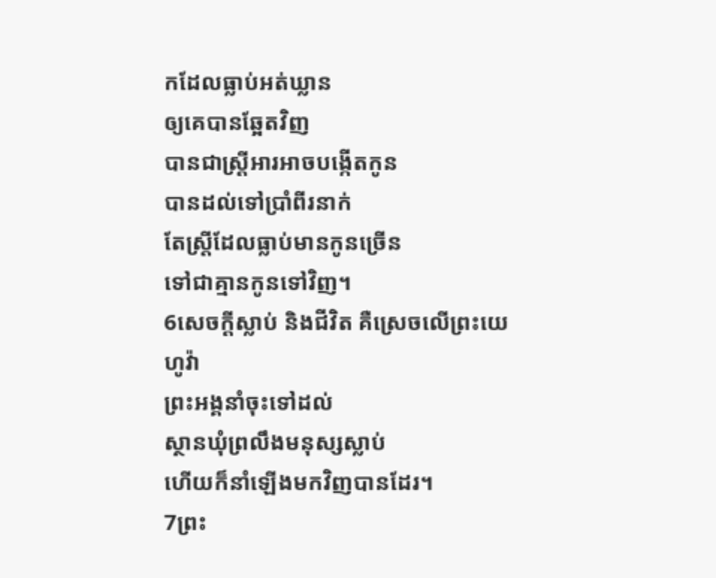កដែលធ្លាប់អត់ឃ្លាន
ឲ្យគេបានឆ្អែតវិញ
បានជាស្ត្រីអារអាចបង្កើតកូន
បានដល់ទៅប្រាំពីរនាក់
តែស្ត្រីដែលធ្លាប់មានកូនច្រើន
ទៅជាគ្មានកូនទៅវិញ។
6សេចក្ដីស្លាប់ និងជីវិត គឺស្រេចលើព្រះយេហូវ៉ា
ព្រះអង្គនាំចុះទៅដល់
ស្ថានឃុំព្រលឹងមនុស្សស្លាប់
ហើយក៏នាំឡើងមកវិញបានដែរ។
7ព្រះ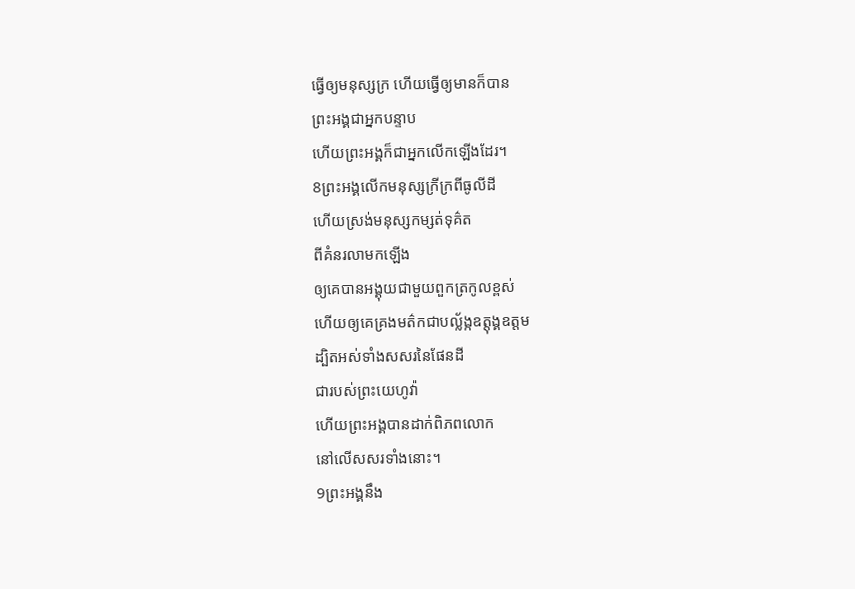ធ្វើឲ្យមនុស្សក្រ ហើយធ្វើឲ្យមានក៏បាន
ព្រះអង្គជាអ្នកបន្ទាប
ហើយព្រះអង្គក៏ជាអ្នកលើកឡើងដែរ។
8ព្រះអង្គលើកមនុស្សក្រីក្រពីធូលីដី
ហើយស្រង់មនុស្សកម្សត់ទុគ៌ត
ពីគំនរលាមកឡើង
ឲ្យគេបានអង្គុយជាមួយពួកត្រកូលខ្ពស់
ហើយឲ្យគេគ្រងមត៌កជាបល្ល័ង្កឧត្តុង្គឧត្តម
ដ្បិតអស់ទាំងសសរនៃផែនដី
ជារបស់ព្រះយេហូវ៉ា
ហើយព្រះអង្គបានដាក់ពិភពលោក
នៅលើសសរទាំងនោះ។
9ព្រះអង្គនឹង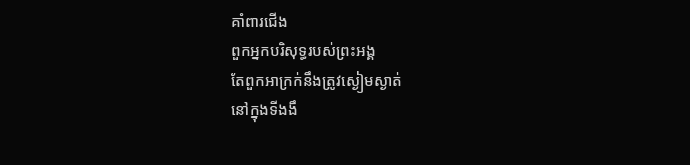គាំពារជើង
ពួកអ្នកបរិសុទ្ធរបស់ព្រះអង្គ
តែពួកអាក្រក់នឹងត្រូវស្ងៀមស្ងាត់
នៅក្នុងទីងងឹ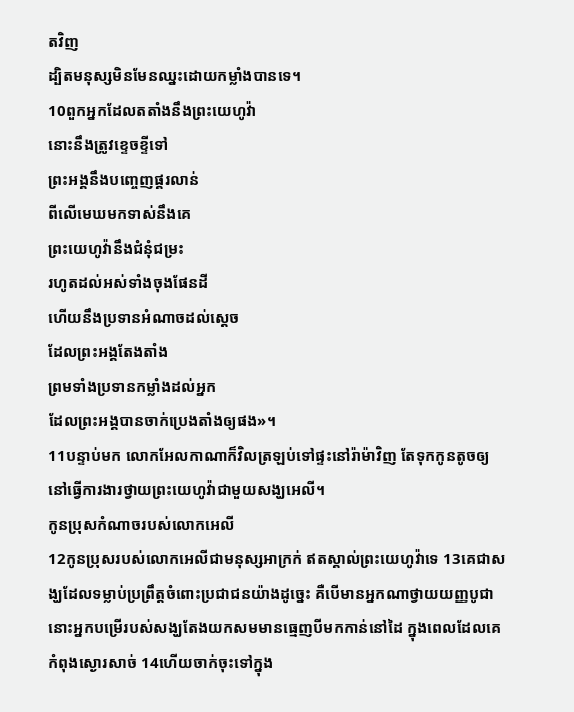តវិញ
ដ្បិតមនុស្សមិនមែនឈ្នះដោយកម្លាំងបានទេ។
10ពួកអ្នកដែលតតាំងនឹងព្រះយេហូវ៉ា
នោះនឹងត្រូវខ្ទេចខ្ទីទៅ
ព្រះអង្គនឹងបញ្ចេញផ្គរលាន់
ពីលើមេឃមកទាស់នឹងគេ
ព្រះយេហូវ៉ានឹងជំនុំជម្រះ
រហូតដល់អស់ទាំងចុងផែនដី
ហើយនឹងប្រទានអំណាចដល់ស្តេច
ដែលព្រះអង្គតែងតាំង
ព្រមទាំងប្រទានកម្លាំងដល់អ្នក
ដែលព្រះអង្គបានចាក់ប្រេងតាំងឲ្យផង»។
11បន្ទាប់មក លោកអែលកាណាក៏វិលត្រឡប់ទៅផ្ទះនៅរ៉ាម៉ាវិញ តែទុកកូនតូចឲ្យនៅធ្វើការងារថ្វាយព្រះយេហូវ៉ាជាមួយសង្ឃអេលី។
កូនប្រុសកំណាចរបស់លោកអេលី
12កូនប្រុសរបស់លោកអេលីជាមនុស្សអាក្រក់ ឥតស្គាល់ព្រះយេហូវ៉ាទេ 13គេជាសង្ឃដែលទម្លាប់ប្រព្រឹត្តចំពោះប្រជាជនយ៉ាងដូច្នេះ គឺបើមានអ្នកណាថ្វាយយញ្ញបូជា នោះអ្នកបម្រើរបស់សង្ឃតែងយកសមមានធ្មេញបីមកកាន់នៅដៃ ក្នុងពេលដែលគេកំពុងស្ងោរសាច់ 14ហើយចាក់ចុះទៅក្នុង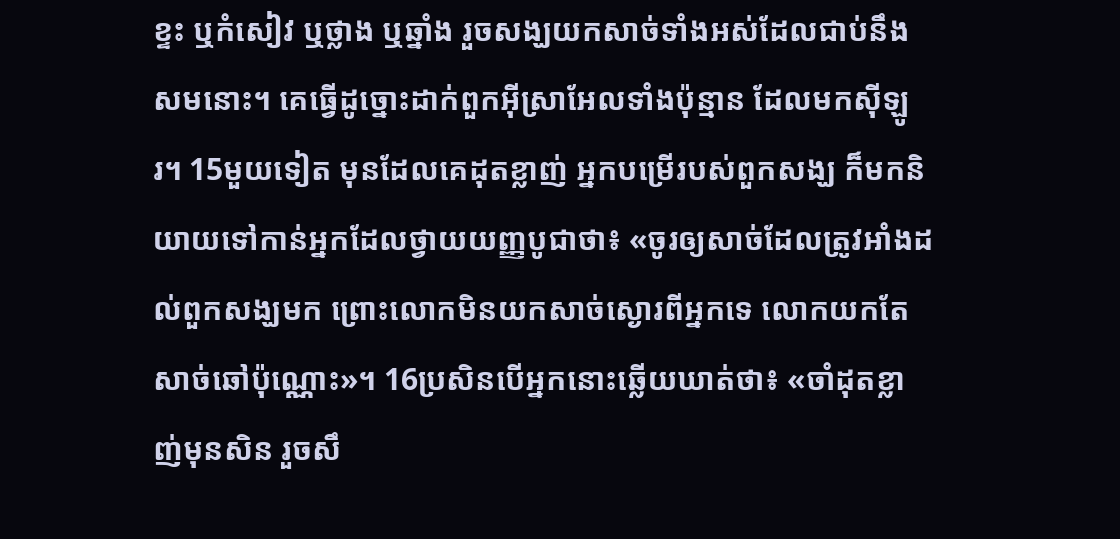ខ្ទះ ឬកំសៀវ ឬថ្លាង ឬឆ្នាំង រួចសង្ឃយកសាច់ទាំងអស់ដែលជាប់នឹងសមនោះ។ គេធ្វើដូច្នោះដាក់ពួកអ៊ីស្រាអែលទាំងប៉ុន្មាន ដែលមកស៊ីឡូរ។ 15មួយទៀត មុនដែលគេដុតខ្លាញ់ អ្នកបម្រើរបស់ពួកសង្ឃ ក៏មកនិយាយទៅកាន់អ្នកដែលថ្វាយយញ្ញបូជាថា៖ «ចូរឲ្យសាច់ដែលត្រូវអាំងដល់ពួកសង្ឃមក ព្រោះលោកមិនយកសាច់ស្ងោរពីអ្នកទេ លោកយកតែសាច់ឆៅប៉ុណ្ណោះ»។ 16ប្រសិនបើអ្នកនោះឆ្លើយឃាត់ថា៖ «ចាំដុតខ្លាញ់មុនសិន រួចសឹ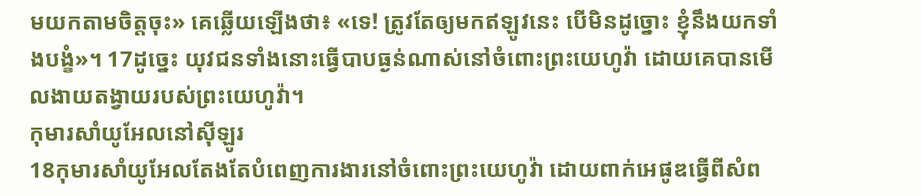មយកតាមចិត្តចុះ» គេឆ្លើយឡើងថា៖ «ទេ! ត្រូវតែឲ្យមកឥឡូវនេះ បើមិនដូច្នោះ ខ្ញុំនឹងយកទាំងបង្ខំ»។ 17ដូច្នេះ យុវជនទាំងនោះធ្វើបាបធ្ងន់ណាស់នៅចំពោះព្រះយេហូវ៉ា ដោយគេបានមើលងាយតង្វាយរបស់ព្រះយេហូវ៉ា។
កុមារសាំយូអែលនៅស៊ីឡូរ
18កុមារសាំយូអែលតែងតែបំពេញការងារនៅចំពោះព្រះយេហូវ៉ា ដោយពាក់អេផូឌធ្វើពីសំព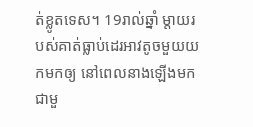ត់ខ្លូតទេស។ 19រាល់ឆ្នាំ ម្តាយរបស់គាត់ធ្លាប់ដេរអាវតូចមួយយកមកឲ្យ នៅពេលនាងឡើងមកជាមួ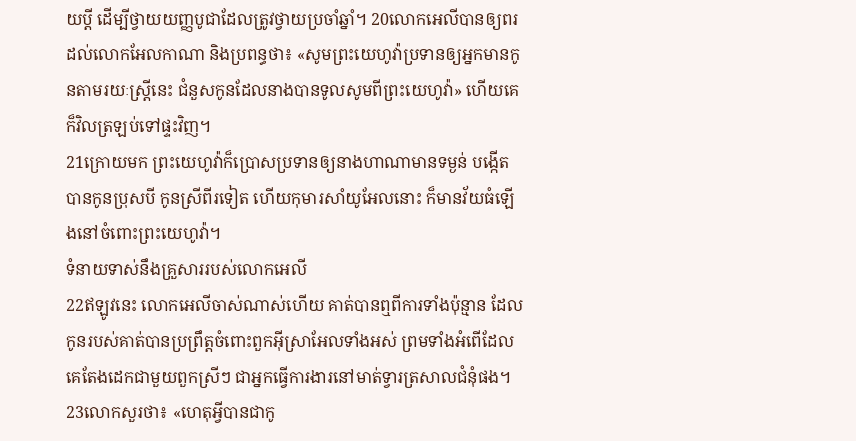យប្តី ដើម្បីថ្វាយយញ្ញបូជាដែលត្រូវថ្វាយប្រចាំឆ្នាំ។ 20លោកអេលីបានឲ្យពរដល់លោកអែលកាណា និងប្រពន្ធថា៖ «សូមព្រះយេហូវ៉ាប្រទានឲ្យអ្នកមានកូនតាមរយៈស្រ្តីនេះ ជំនួសកូនដែលនាងបានទូលសូមពីព្រះយេហូវ៉ា» ហើយគេក៏វិលត្រឡប់ទៅផ្ទះវិញ។
21ក្រោយមក ព្រះយេហូវ៉ាក៏ប្រោសប្រទានឲ្យនាងហាណាមានទម្ងន់ បង្កើតបានកូនប្រុសបី កូនស្រីពីរទៀត ហើយកុមារសាំយូអែលនោះ ក៏មានវ័យធំឡើងនៅចំពោះព្រះយេហូវ៉ា។
ទំនាយទាស់នឹងគ្រួសាររបស់លោកអេលី
22ឥឡូវនេះ លោកអេលីចាស់ណាស់ហើយ គាត់បានឮពីការទាំងប៉ុន្មាន ដែលកូនរបស់គាត់បានប្រព្រឹត្តចំពោះពួកអ៊ីស្រាអែលទាំងអស់ ព្រមទាំងអំពើដែលគេតែងដេកជាមួយពួកស្រីៗ ជាអ្នកធ្វើការងារនៅមាត់ទ្វារត្រសាលជំនុំផង។ 23លោកសួរថា៖ «ហេតុអ្វីបានជាកូ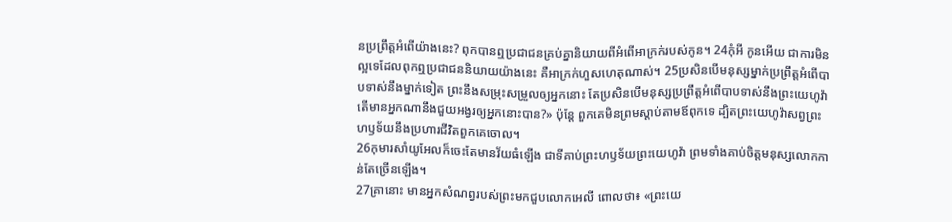នប្រព្រឹត្តអំពើយ៉ាងនេះ? ពុកបានឮប្រជាជនគ្រប់គ្នានិយាយពីអំពើអាក្រក់របស់កូន។ 24កុំអី កូនអើយ ជាការមិនល្អទេដែលពុកឮប្រជាជននិយាយយ៉ាងនេះ គឺអាក្រក់ហួសហេតុណាស់។ 25ប្រសិនបើមនុស្សម្នាក់ប្រព្រឹត្តអំពើបាបទាស់នឹងម្នាក់ទៀត ព្រះនឹងសម្រុះសម្រួលឲ្យអ្នកនោះ តែប្រសិនបើមនុស្សប្រព្រឹត្តអំពើបាបទាស់នឹងព្រះយេហូវ៉ា តើមានអ្នកណានឹងជួយអង្វរឲ្យអ្នកនោះបាន?» ប៉ុន្តែ ពួកគេមិនព្រមស្តាប់តាមឪពុកទេ ដ្បិតព្រះយេហូវ៉ាសព្វព្រះហឫទ័យនឹងប្រហារជីវិតពួកគេចោល។
26កុមារសាំយូអែលក៏ចេះតែមានវ័យធំឡើង ជាទីគាប់ព្រះហឫទ័យព្រះយេហូវ៉ា ព្រមទាំងគាប់ចិត្តមនុស្សលោកកាន់តែច្រើនឡើង។
27គ្រានោះ មានអ្នកសំណព្វរបស់ព្រះមកជួបលោកអេលី ពោលថា៖ «ព្រះយេ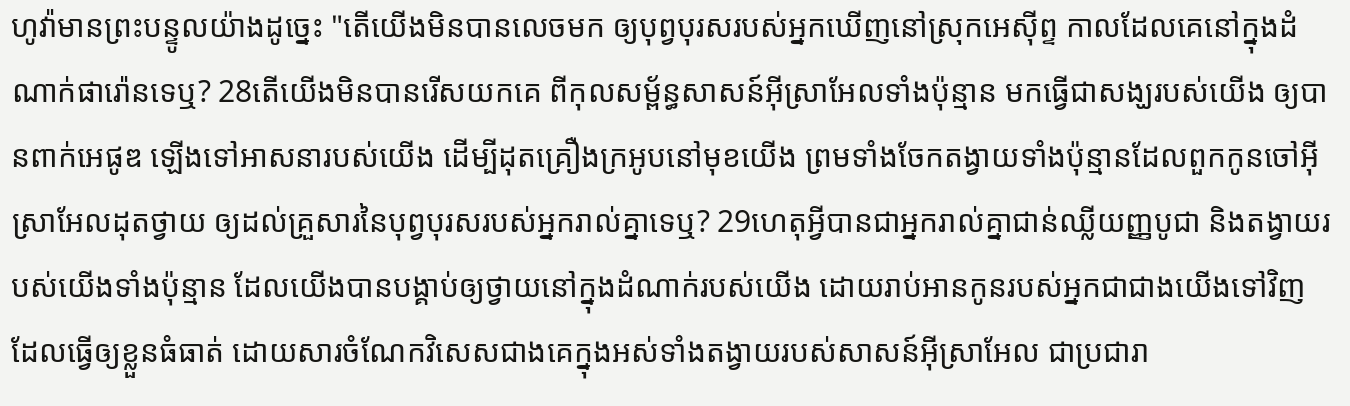ហូវ៉ាមានព្រះបន្ទូលយ៉ាងដូច្នេះ "តើយើងមិនបានលេចមក ឲ្យបុព្វបុរសរបស់អ្នកឃើញនៅស្រុកអេស៊ីព្ទ កាលដែលគេនៅក្នុងដំណាក់ផារ៉ោនទេឬ? 28តើយើងមិនបានរើសយកគេ ពីកុលសម្ព័ន្ធសាសន៍អ៊ីស្រាអែលទាំងប៉ុន្មាន មកធ្វើជាសង្ឃរបស់យើង ឲ្យបានពាក់អេផូឌ ឡើងទៅអាសនារបស់យើង ដើម្បីដុតគ្រឿងក្រអូបនៅមុខយើង ព្រមទាំងចែកតង្វាយទាំងប៉ុន្មានដែលពួកកូនចៅអ៊ីស្រាអែលដុតថ្វាយ ឲ្យដល់គ្រួសារនៃបុព្វបុរសរបស់អ្នករាល់គ្នាទេឬ? 29ហេតុអ្វីបានជាអ្នករាល់គ្នាជាន់ឈ្លីយញ្ញបូជា និងតង្វាយរបស់យើងទាំងប៉ុន្មាន ដែលយើងបានបង្គាប់ឲ្យថ្វាយនៅក្នុងដំណាក់របស់យើង ដោយរាប់អានកូនរបស់អ្នកជាជាងយើងទៅវិញ ដែលធ្វើឲ្យខ្លួនធំធាត់ ដោយសារចំណែកវិសេសជាងគេក្នុងអស់ទាំងតង្វាយរបស់សាសន៍អ៊ីស្រាអែល ជាប្រជារា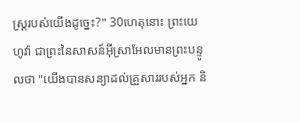ស្ត្ររបស់យើងដូច្នេះ?" 30ហេតុនោះ ព្រះយេហូវ៉ា ជាព្រះនៃសាសន៍អ៊ីស្រាអែលមានព្រះបន្ទូលថា "យើងបានសន្យាដល់គ្រួសាររបស់អ្នក និ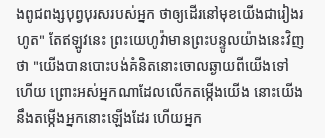ងពូជពង្សបុព្វបុរសរបស់អ្នក ថាឲ្យដើរនៅមុខយើងជារៀងរហូត" តែឥឡូវនេះ ព្រះយេហូវ៉ាមានព្រះបន្ទូលយ៉ាងនេះវិញថា "យើងបានបោះបង់គំនិតនោះចោលឆ្ងាយពីយើងទៅហើយ ព្រោះអស់អ្នកណាដែលលើកតម្កើងយើង នោះយើងនឹងតម្កើងអ្នកនោះឡើងដែរ ហើយអ្នក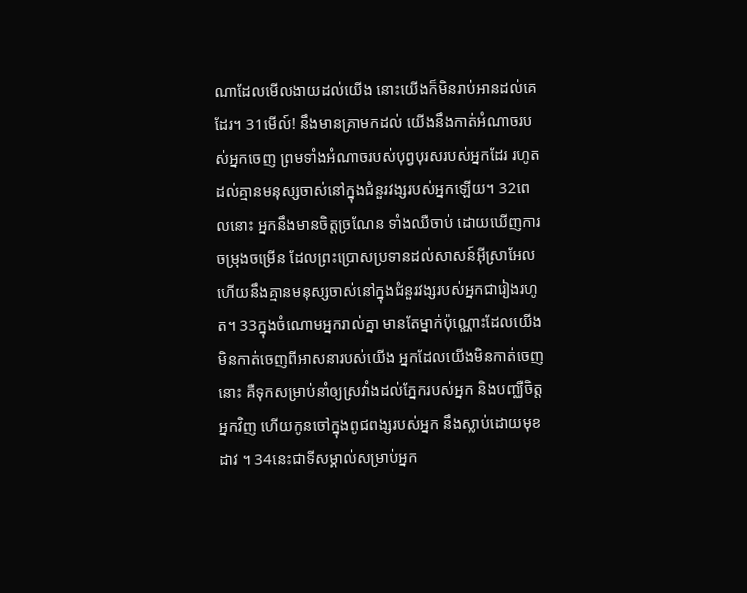ណាដែលមើលងាយដល់យើង នោះយើងក៏មិនរាប់អានដល់គេដែរ។ 31មើល៍! នឹងមានគ្រាមកដល់ យើងនឹងកាត់អំណាចរបស់អ្នកចេញ ព្រមទាំងអំណាចរបស់បុព្វបុរសរបស់អ្នកដែរ រហូតដល់គ្មានមនុស្សចាស់នៅក្នុងជំនួរវង្សរបស់អ្នកឡើយ។ 32ពេលនោះ អ្នកនឹងមានចិត្តច្រណែន ទាំងឈឺចាប់ ដោយឃើញការចម្រុងចម្រើន ដែលព្រះប្រោសប្រទានដល់សាសន៍អ៊ីស្រាអែល ហើយនឹងគ្មានមនុស្សចាស់នៅក្នុងជំនួរវង្សរបស់អ្នកជារៀងរហូត។ 33ក្នុងចំណោមអ្នករាល់គ្នា មានតែម្នាក់ប៉ុណ្ណោះដែលយើងមិនកាត់ចេញពីអាសនារបស់យើង អ្នកដែលយើងមិនកាត់ចេញនោះ គឺទុកសម្រាប់នាំឲ្យស្រវាំងដល់ភ្នែករបស់អ្នក និងបញ្ឈឺចិត្តអ្នកវិញ ហើយកូនចៅក្នុងពូជពង្សរបស់អ្នក នឹងស្លាប់ដោយមុខដាវ ។ 34នេះជាទីសម្គាល់សម្រាប់អ្នក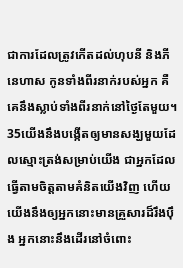ជាការដែលត្រូវកើតដល់ហុបនី និងភីនេហាស កូនទាំងពីរនាក់របស់អ្នក គឺគេនឹងស្លាប់ទាំងពីរនាក់នៅថ្ងៃតែមួយ។ 35យើងនឹងបង្កើតឲ្យមានសង្ឃមួយដែលស្មោះត្រង់សម្រាប់យើង ជាអ្នកដែលធ្វើតាមចិត្តតាមគំនិតយើងវិញ ហើយយើងនឹងឲ្យអ្នកនោះមានគ្រួសារដ៏រឹងប៉ឹង អ្នកនោះនឹងដើរនៅចំពោះ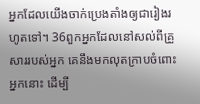អ្នកដែលយើងចាក់ប្រេងតាំងឲ្យជារៀងរហូតទៅ។ 36ពួកអ្នកដែលនៅសល់ពីគ្រួសាររបស់អ្នក គេនឹងមកលុតក្រាបចំពោះអ្នកនោះ ដើម្បី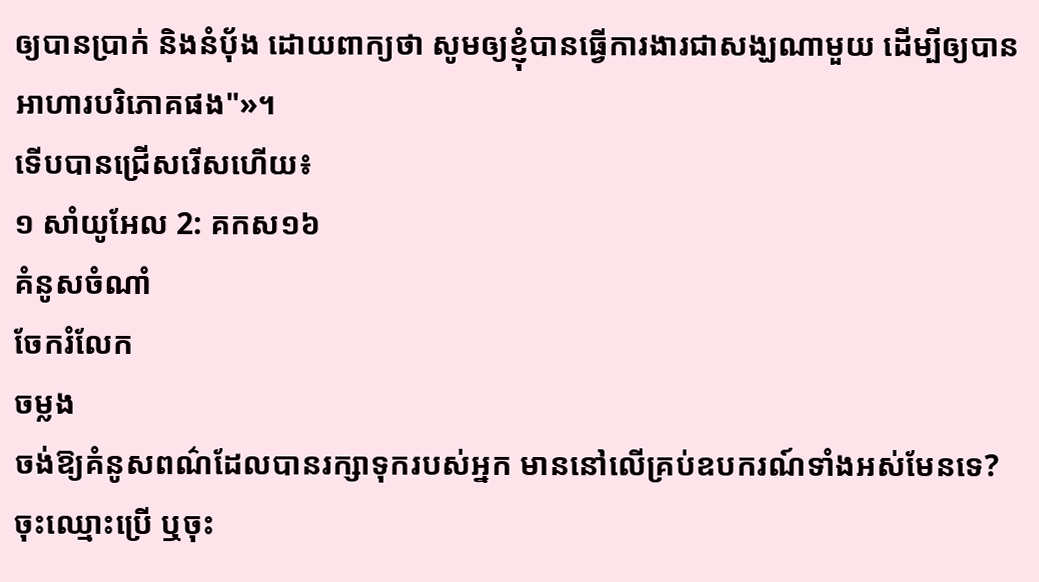ឲ្យបានប្រាក់ និងនំបុ័ង ដោយពាក្យថា សូមឲ្យខ្ញុំបានធ្វើការងារជាសង្ឃណាមួយ ដើម្បីឲ្យបានអាហារបរិភោគផង"»។
ទើបបានជ្រើសរើសហើយ៖
១ សាំយូអែល 2: គកស១៦
គំនូសចំណាំ
ចែករំលែក
ចម្លង
ចង់ឱ្យគំនូសពណ៌ដែលបានរក្សាទុករបស់អ្នក មាននៅលើគ្រប់ឧបករណ៍ទាំងអស់មែនទេ? ចុះឈ្មោះប្រើ ឬចុះ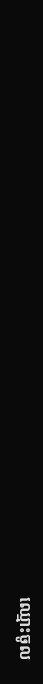ឈ្មោះចូល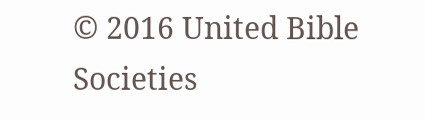© 2016 United Bible Societies